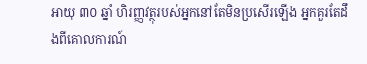អាយុ ៣០ ឆ្នាំ ហិរញ្ញវត្ថុរបស់អ្នកនៅតែមិនប្រសើរឡើង អ្នកគួរតែដឹងពីគោលការណ៍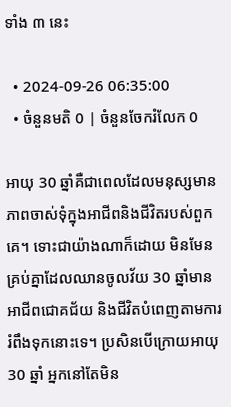ទាំង ៣ នេះ

  • 2024-09-26 06:35:00
  • ចំនួនមតិ 0 | ចំនួនចែករំលែក 0

អាយុ 30 ឆ្នាំគឺជាពេលដែលមនុស្សមានភាពចាស់ទុំក្នុងអាជីពនិងជីវិតរបស់ពួកគេ។ ទោះជាយ៉ាងណាក៏ដោយ មិនមែនគ្រប់គ្នាដែលឈានចូលវ័យ 30 ឆ្នាំមានអាជីពជោគជ័យ និងជីវិតបំពេញតាមការរំពឹងទុកនោះទេ។ ប្រសិនបើក្រោយអាយុ 30 ឆ្នាំ អ្នកនៅតែមិន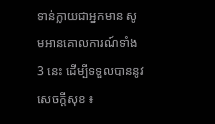ទាន់ក្លាយជាអ្នកមាន សូមអានគោលការណ៍ទាំង 3 នេះ ដើម្បីទទួលបាននូវសេចក្តីសុខ ៖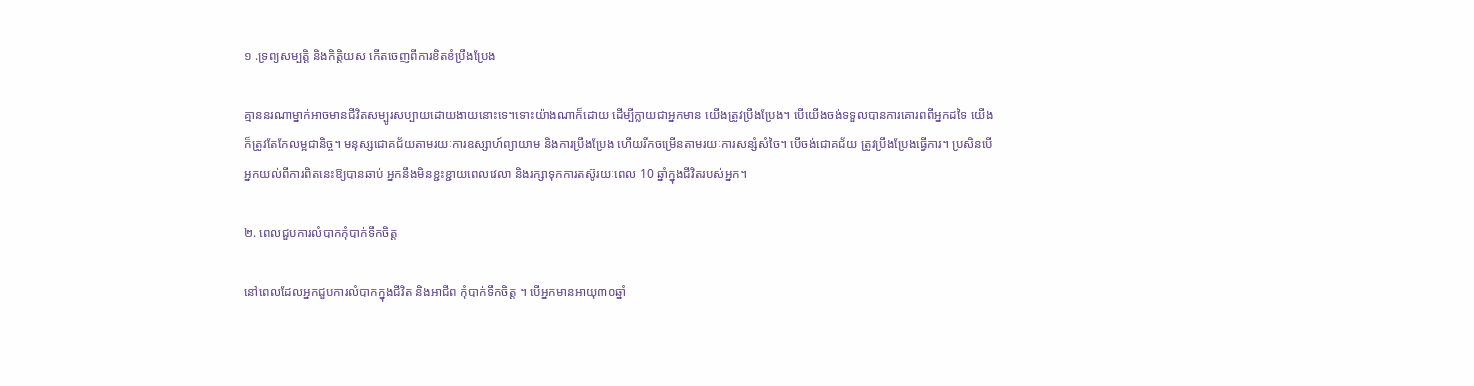១ .ទ្រព្យសម្បត្តិ និងកិត្តិយស កើតចេញពីការខិតខំប្រឹងប្រែង

គ្មាននរណាម្នាក់អាចមានជីវិតសម្បូរសប្បាយដោយងាយនោះទេ។ទោះយ៉ាងណាក៏ដោយ ដើម្បីក្លាយជាអ្នកមាន យើងត្រូវប្រឹងប្រែង។ បើយើងចង់ទទួលបានការគោរពពីអ្នកដទៃ យើងក៏ត្រូវតែកែលម្អជានិច្ច។ មនុស្សជោគជ័យតាមរយៈការឧស្សាហ៍ព្យាយាម និងការប្រឹងប្រែង ហើយរីកចម្រើនតាមរយៈការសន្សំសំចៃ។ បើចង់ជោគជ័យ ត្រូវប្រឹងប្រែងធ្វើការ។ ប្រសិនបើអ្នកយល់ពីការពិតនេះឱ្យបានឆាប់ អ្នកនឹងមិនខ្ជះខ្ជាយពេលវេលា និងរក្សាទុកការតស៊ូរយៈពេល 10 ឆ្នាំក្នុងជីវិតរបស់អ្នក។

២. ពេលជួបការលំបាកកុំបាក់ទឹកចិត្ត

នៅពេលដែលអ្នកជួបការលំបាកក្នុងជីវិត និងអាជីព កុំបាក់ទឹកចិត្ត ។ បើអ្នកមានអាយុ៣០ឆ្នាំ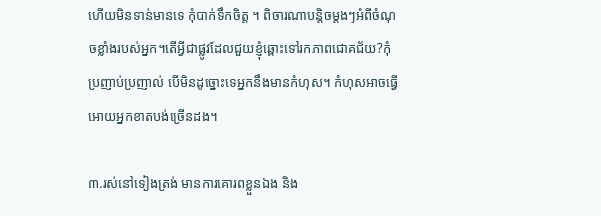ហើយមិនទាន់មានទេ កុំបាក់ទឹកចិត្ត ។ ពិចារណាបន្តិចម្ដងៗអំពីចំណុចខ្លាំងរបស់អ្នក។តើអ្វីជាផ្លូវដែលជួយខ្ញុំឆ្ពោះទៅរកភាពជោគជ័យ?កុំប្រញាប់ប្រញាល់ បើមិនដូច្នោះទេអ្នកនឹងមានកំហុស។ កំហុសអាចធ្វើអោយអ្នកខាតបង់ច្រើនដង។

៣.រស់នៅទៀងត្រង់ មានការគោរពខ្លួនឯង និង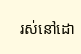រស់នៅដោ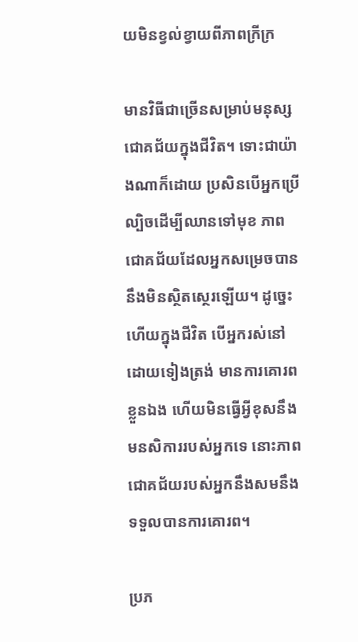យមិនខ្វល់ខ្វាយពីភាពក្រីក្រ

មានវិធីជាច្រើនសម្រាប់មនុស្សជោគជ័យក្នុងជីវិត។ ទោះជាយ៉ាងណាក៏ដោយ ប្រសិនបើអ្នកប្រើល្បិចដើម្បីឈានទៅមុខ ភាពជោគជ័យដែលអ្នកសម្រេចបាននឹងមិនស្ថិតស្ថេរឡើយ។ ដូច្នេះហើយក្នុងជីវិត បើអ្នករស់នៅដោយទៀងត្រង់ មានការគោរពខ្លួនឯង ហើយមិនធ្វើអ្វីខុសនឹងមនសិការរបស់អ្នកទេ នោះភាពជោគជ័យរបស់អ្នកនឹងសមនឹងទទួលបានការគោរព។

ប្រភ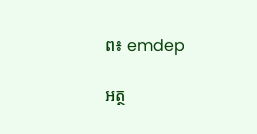ព៖ emdep

អត្ថ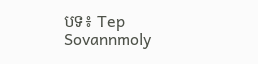បទ៖ Tep Sovannmoly